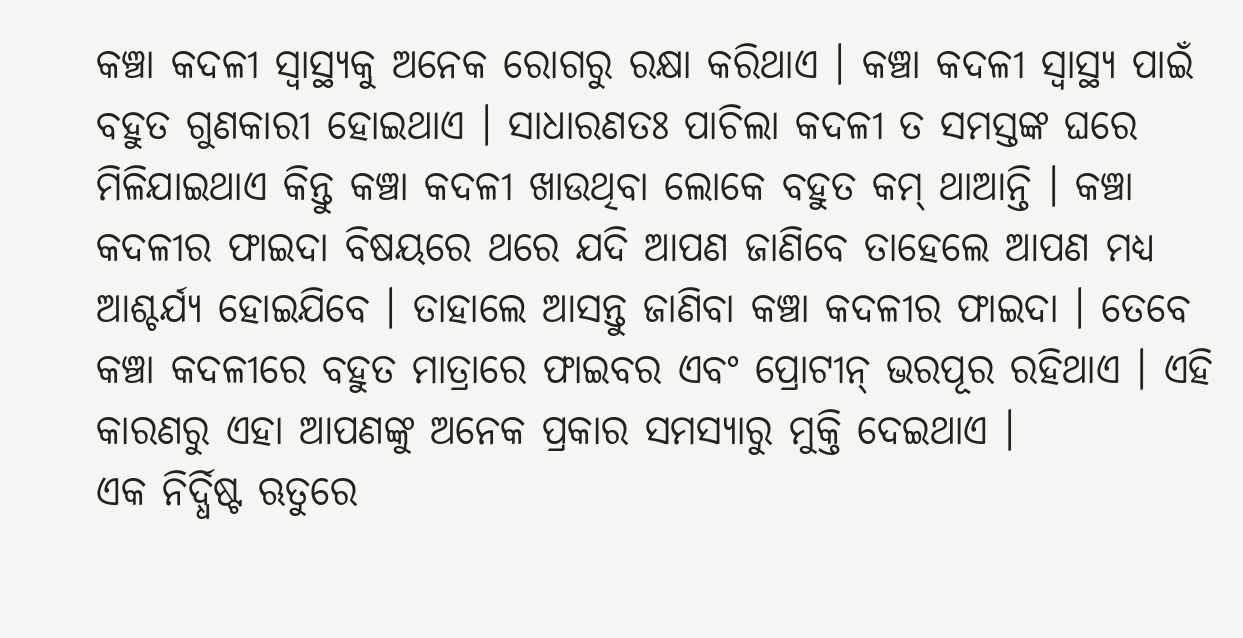କଞ୍ଚା କଦଳୀ ସ୍ୱାସ୍ଥ୍ୟକୁ ଅନେକ ରୋଗରୁ ରକ୍ଷା କରିଥାଏ । କଞ୍ଚା କଦଳୀ ସ୍ୱାସ୍ଥ୍ୟ ପାଇଁ ବହୁତ ଗୁଣକାରୀ ହୋଇଥାଏ । ସାଧାରଣତଃ ପାଚିଲା କଦଳୀ ତ ସମସ୍ତଙ୍କ ଘରେ ମିଳିଯାଇଥାଏ କିନ୍ତୁ କଞ୍ଚା କଦଳୀ ଖାଉଥିବା ଲୋକେ ବହୁତ କମ୍ ଥାଆନ୍ତି । କଞ୍ଚା କଦଳୀର ଫାଇଦା ବିଷୟରେ ଥରେ ଯଦି ଆପଣ ଜାଣିବେ ତାହେଲେ ଆପଣ ମଧ୍ୟ ଆଶ୍ଚର୍ଯ୍ୟ ହୋଇଯିବେ । ତାହାଲେ ଆସନ୍ତୁ ଜାଣିବା କଞ୍ଚା କଦଳୀର ଫାଇଦା । ତେବେ କଞ୍ଚା କଦଳୀରେ ବହୁତ ମାତ୍ରାରେ ଫାଇବର ଏବଂ ପ୍ରୋଟୀନ୍ ଭରପୂର ରହିଥାଏ । ଏହି କାରଣରୁ ଏହା ଆପଣଙ୍କୁ ଅନେକ ପ୍ରକାର ସମସ୍ୟାରୁ ମୁକ୍ତି ଦେଇଥାଏ ।
ଏକ ନିର୍ଦ୍ଧିଷ୍ଟ ଋତୁରେ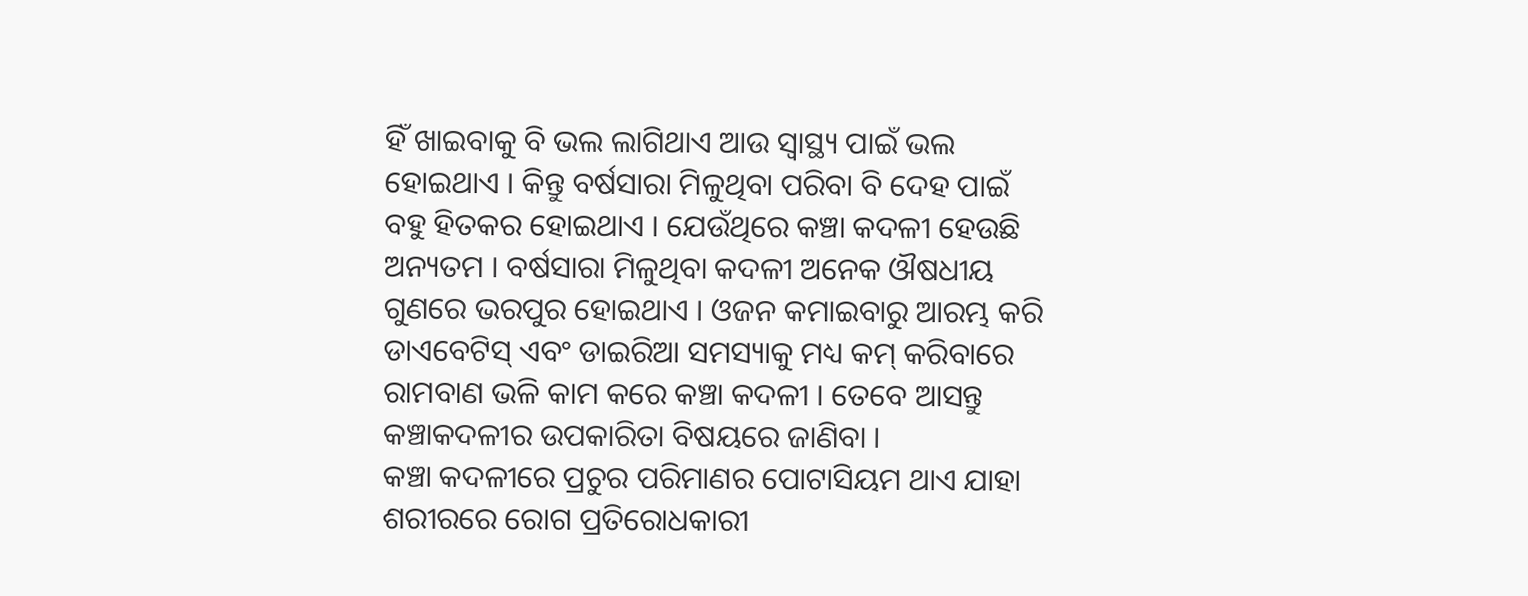ହିଁ ଖାଇବାକୁ ବି ଭଲ ଲାଗିଥାଏ ଆଉ ସ୍ୱାସ୍ଥ୍ୟ ପାଇଁ ଭଲ ହୋଇଥାଏ । କିନ୍ତୁ ବର୍ଷସାରା ମିଳୁଥିବା ପରିବା ବି ଦେହ ପାଇଁ ବହୁ ହିତକର ହୋଇଥାଏ । ଯେଉଁଥିରେ କଞ୍ଚା କଦଳୀ ହେଉଛି ଅନ୍ୟତମ । ବର୍ଷସାରା ମିଳୁଥିବା କଦଳୀ ଅନେକ ଔଷଧୀୟ ଗୁଣରେ ଭରପୁର ହୋଇଥାଏ । ଓଜନ କମାଇବାରୁ ଆରମ୍ଭ କରି ଡାଏବେଟିସ୍ ଏବଂ ଡାଇରିଆ ସମସ୍ୟାକୁ ମଧ୍ୟ କମ୍ କରିବାରେ ରାମବାଣ ଭଳି କାମ କରେ କଞ୍ଚା କଦଳୀ । ତେବେ ଆସନ୍ତୁ କଞ୍ଚାକଦଳୀର ଉପକାରିତା ବିଷୟରେ ଜାଣିବା ।
କଞ୍ଚା କଦଳୀରେ ପ୍ରଚୁର ପରିମାଣର ପୋଟାସିୟମ ଥାଏ ଯାହା ଶରୀରରେ ରୋଗ ପ୍ରତିରୋଧକାରୀ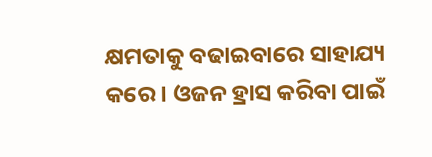କ୍ଷମତାକୁ ବଢାଇବାରେ ସାହାଯ୍ୟ କରେ । ଓଜନ ହ୍ରାସ କରିବା ପାଇଁ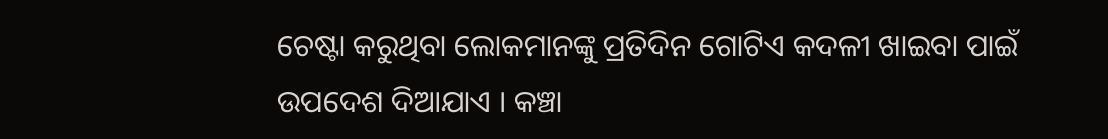ଚେଷ୍ଟା କରୁଥିବା ଲୋକମାନଙ୍କୁ ପ୍ରତିଦିନ ଗୋଟିଏ କଦଳୀ ଖାଇବା ପାଇଁ ଉପଦେଶ ଦିଆଯାଏ । କଞ୍ଚା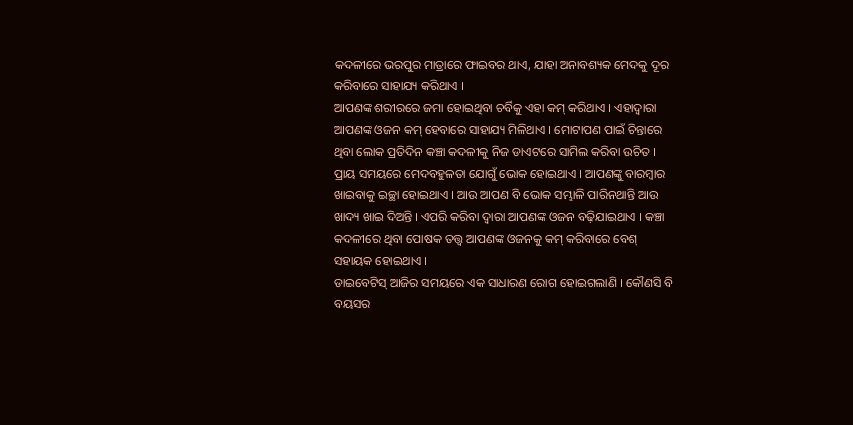କଦଳୀରେ ଭରପୁର ମାତ୍ରାରେ ଫାଇବର ଥାଏ, ଯାହା ଅନାବଶ୍ୟକ ମେଦକୁ ଦୂର କରିବାରେ ସାହାଯ୍ୟ କରିଥାଏ ।
ଆପଣଙ୍କ ଶରୀରରେ ଜମା ହୋଇଥିବା ଚର୍ବିକୁ ଏହା କମ୍ କରିଥାଏ । ଏହାଦ୍ୱାରା ଆପଣଙ୍କ ଓଜନ କମ୍ ହେବାରେ ସାହାଯ୍ୟ ମିଳିଥାଏ । ମୋଟାପଣ ପାଇଁ ଚିନ୍ତାରେ ଥିବା ଲୋକ ପ୍ରତିଦିନ କଞ୍ଚା କଦଳୀକୁ ନିଜ ଡାଏଟରେ ସାମିଲ କରିବା ଉଚିତ । ପ୍ରାୟ ସମୟରେ ମେଦବହୁଳତା ଯୋଗୁଁ ଭୋକ ହୋଇଥାଏ । ଆପଣଙ୍କୁ ବାରମ୍ବାର ଖାଇବାକୁ ଇଚ୍ଛା ହୋଇଥାଏ । ଆଉ ଆପଣ ବି ଭୋକ ସମ୍ଭାଳି ପାରିନଥାନ୍ତି ଆଉ ଖାଦ୍ୟ ଖାଇ ଦିଅନ୍ତି । ଏପରି କରିବା ଦ୍ୱାରା ଆପଣଙ୍କ ଓଜନ ବଢ଼ିଯାଇଥାଏ । କଞ୍ଚା କଦଳୀରେ ଥିବା ପୋଷକ ତତ୍ତ୍ୱ ଆପଣଙ୍କ ଓଜନକୁ କମ୍ କରିବାରେ ବେଶ୍ ସହାୟକ ହୋଇଥାଏ ।
ଡାଇବେଟିସ୍ ଆଜିର ସମୟରେ ଏକ ସାଧାରଣ ରୋଗ ହୋଇଗଲାଣି । କୌଣସି ବି ବୟସର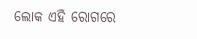ଲୋକ ଏହି ରୋଗରେ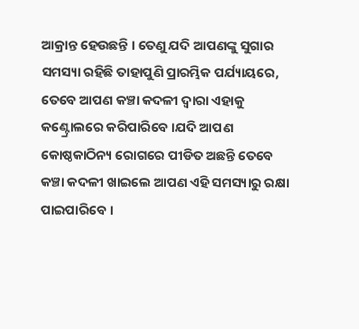ଆକ୍ରାନ୍ତ ହେଉଛନ୍ତି । ତେଣୁ ଯଦି ଆପଣଙ୍କୁ ସୁଗାର ସମସ୍ୟା ରହିଛି ତାହାପୁଣି ପ୍ରାରମ୍ଭିକ ପର୍ଯ୍ୟାୟରେ, ତେବେ ଆପଣ କଞ୍ଚା କଦଳୀ ଦ୍ୱାରା ଏହାକୁ କଣ୍ଟ୍ରୋଲରେ କରିପାରିବେ ।ଯଦି ଆପଣ କୋଷ୍ଠକାଠିନ୍ୟ ରୋଗରେ ପୀଡିତ ଅଛନ୍ତି ତେବେ କଞ୍ଚା କଦଳୀ ଖାଇଲେ ଆପଣ ଏହି ସମସ୍ୟାରୁ ରକ୍ଷା ପାଇପାରିବେ ।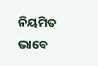ନିୟମିତ ଭାବେ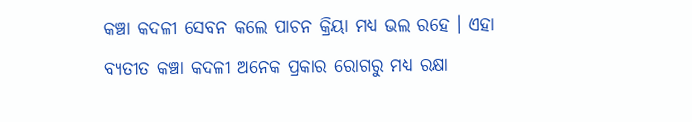କଞ୍ଚା କଦଳୀ ସେବନ କଲେ ପାଚନ କ୍ରିୟା ମଧ୍ୟ ଭଲ ରହେ । ଏହା ବ୍ୟତୀତ କଞ୍ଚା କଦଳୀ ଅନେକ ପ୍ରକାର ରୋଗରୁ ମଧ୍ୟ ରକ୍ଷା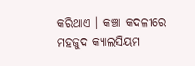କରିଥାଏ । କଞ୍ଚା କଦଳୀରେ ମହଜୁଦ କ୍ୟାଲସିୟମ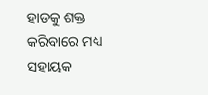ହାଡକୁ ଶକ୍ତ କରିବାରେ ମଧ୍ୟ ସହାୟକ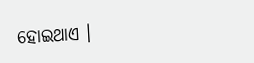ହୋଇଥାଏ ।